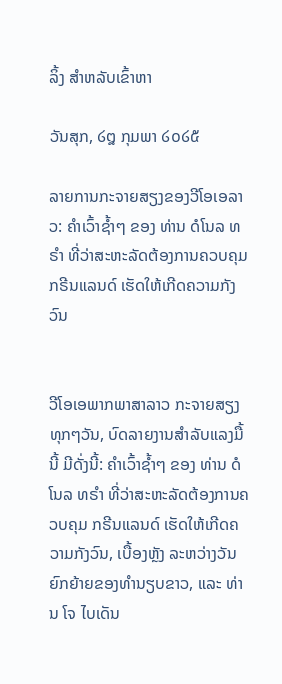ລິ້ງ ສຳຫລັບເຂົ້າຫາ

ວັນສຸກ, ໒໘ ກຸມພາ ໒໐໒໕

ລາຍການກະຈາຍສຽງຂອງວີໂອເອລາວ: ຄໍາເວົ້າຊໍ້າໆ ຂອງ ທ່ານ ດໍໂນລ ທຣໍາ ທີ່ວ່າສະຫະລັດຕ້ອງການຄວບຄຸມ ກຣີນແລນດ໌ ເຮັດໃຫ້ເກີດຄວາມກັງວົນ


ວີໂອເອພາກພາສາລາວ ກະຈາຍສຽງທຸກໆວັນ, ບົດລາຍງານສໍາລັບແລງມື້ນີ້ ມີດັ່ງນີ້: ຄໍາເວົ້າຊໍ້າໆ ຂອງ ທ່ານ ດໍໂນລ ທຣໍາ ທີ່ວ່າສະຫະລັດຕ້ອງການຄວບຄຸມ ກຣີນແລນດ໌ ເຮັດໃຫ້ເກີດຄວາມກັງວົນ, ເບື້ອງຫຼັງ ລະຫວ່າງວັນຍົກຍ້າຍຂອງທໍານຽບຂາວ, ແລະ ທ່ານ ໂຈ ໄບເດັນ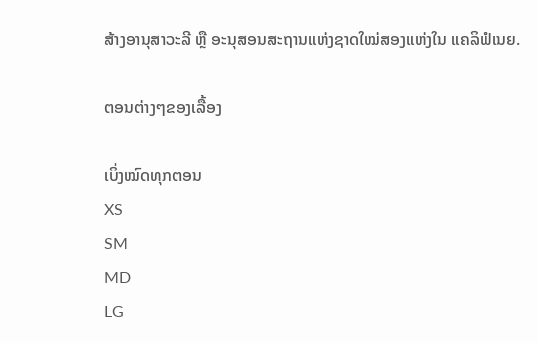ສ້າງອານຸສາວະລີ ຫຼື ອະນຸສອນສະຖານແຫ່ງຊາດໃໝ່ສອງແຫ່ງໃນ ແຄລິຟໍເນຍ.

ຕອນຕ່າງໆຂອງເລື້ອງ

ເບິ່ງໝົດທຸກຕອນ
XS
SM
MD
LG